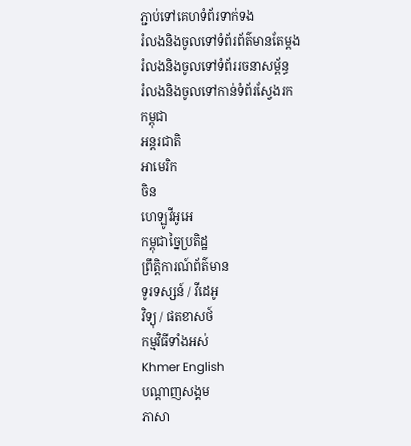ភ្ជាប់ទៅគេហទំព័រទាក់ទង
រំលងនិងចូលទៅទំព័រព័ត៌មានតែម្តង
រំលងនិងចូលទៅទំព័ររចនាសម្ព័ន្ធ
រំលងនិងចូលទៅកាន់ទំព័រស្វែងរក
កម្ពុជា
អន្តរជាតិ
អាមេរិក
ចិន
ហេឡូវីអូអេ
កម្ពុជាច្នៃប្រតិដ្ឋ
ព្រឹត្តិការណ៍ព័ត៌មាន
ទូរទស្សន៍ / វីដេអូ
វិទ្យុ / ផតខាសថ៍
កម្មវិធីទាំងអស់
Khmer English
បណ្តាញសង្គម
ភាសា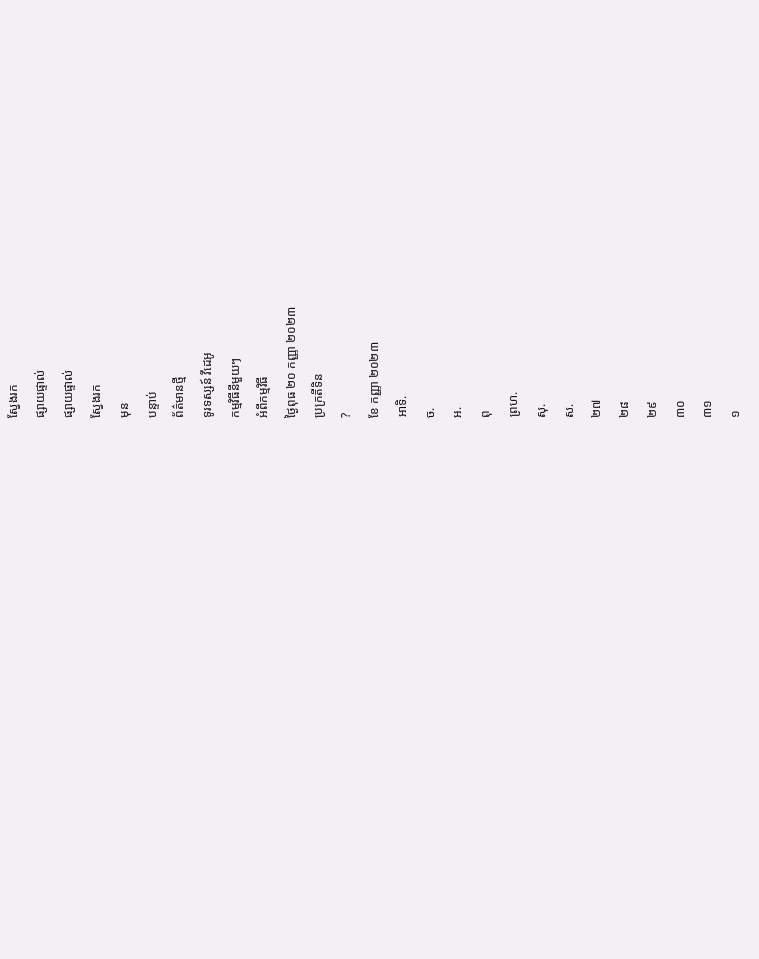ស្វែងរក
ផ្សាយផ្ទាល់
ផ្សាយផ្ទាល់
ស្វែងរក
មុន
បន្ទាប់
ព័ត៌មានថ្មី
ទូរទស្សន៍ វីដេអូ
កម្មវិធីនីមួយៗ
អំពីកម្មវិធី
ថ្ងៃពុធ ២០ កញ្ញា ២០២៣
ប្រក្រតីទិន
?
ខែ កញ្ញា ២០២៣
អាទិ.
ច.
អ.
ពុ
ព្រហ.
សុ.
ស.
២៧
២៨
២៩
៣០
៣១
១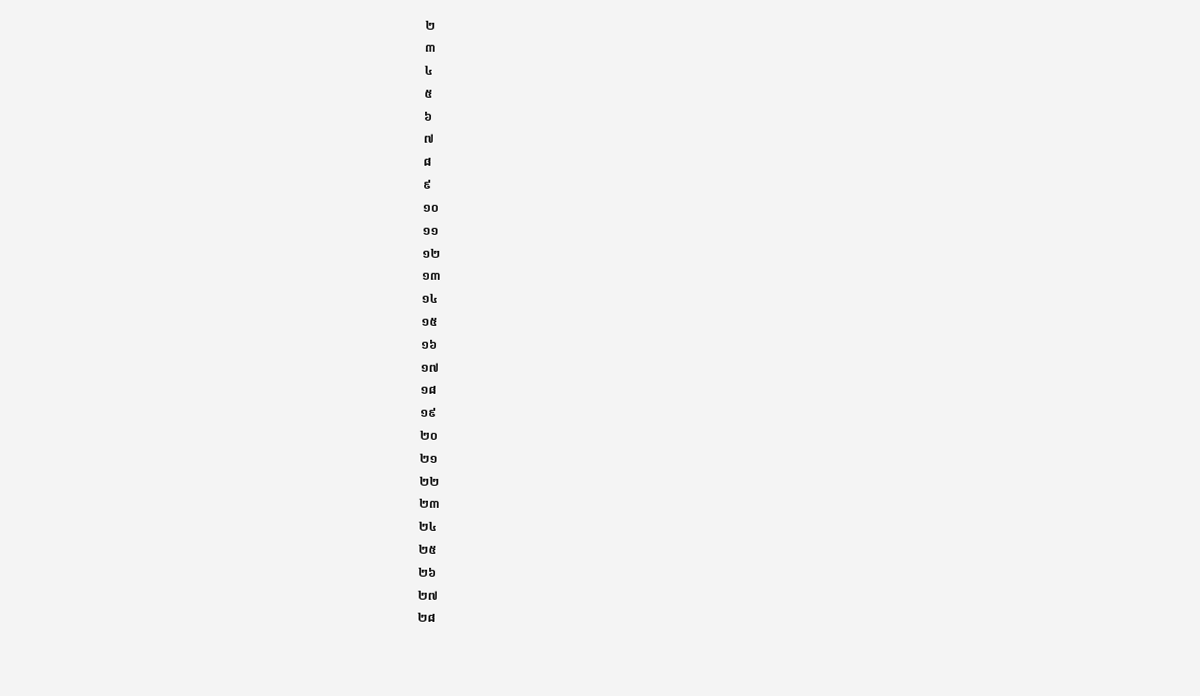២
៣
៤
៥
៦
៧
៨
៩
១០
១១
១២
១៣
១៤
១៥
១៦
១៧
១៨
១៩
២០
២១
២២
២៣
២៤
២៥
២៦
២៧
២៨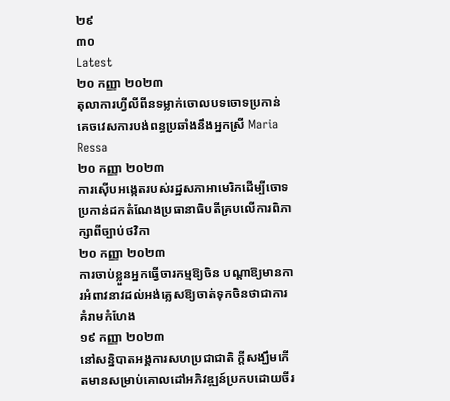២៩
៣០
Latest
២០ កញ្ញា ២០២៣
តុលាការហ្វីលីពីនទម្លាក់ចោលបទចោទប្រកាន់គេចវេសការបង់ពន្ធប្រឆាំងនឹងអ្នកស្រី Maria Ressa
២០ កញ្ញា ២០២៣
ការស៊ើបអង្កេតរបស់រដ្ឋសភាអាមេរិកដើម្បីចោទប្រកាន់ដកតំណែងប្រធានាធិបតីគ្របលើការពិភាក្សាពីច្បាប់ថវិកា
២០ កញ្ញា ២០២៣
ការចាប់ខ្លួនអ្នកធ្វើចារកម្មឱ្យចិន បណ្តាឱ្យមានការអំពាវនាវដល់អង់គ្លេសឱ្យចាត់ទុកចិនថាជាការគំរាមកំហែង
១៩ កញ្ញា ២០២៣
នៅសន្និបាតអង្គការសហប្រជាជាតិ ក្តីសង្ឃឹមកើតមានសម្រាប់គោលដៅអភិវឌ្ឍន៍ប្រកបដោយចីរ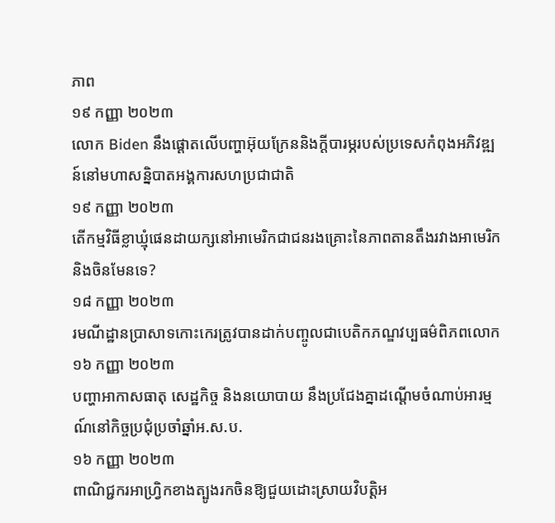ភាព
១៩ កញ្ញា ២០២៣
លោក Biden នឹងផ្ដោតលើបញ្ហាអ៊ុយក្រែននិងក្ដីបារម្ភរបស់ប្រទេសកំពុងអភិវឌ្ឍន៍នៅមហាសន្និបាតអង្គការសហប្រជាជាតិ
១៩ កញ្ញា ២០២៣
តើកម្មវិធីខ្លាឃ្មុំផេនដាយក្សនៅអាមេរិកជាជនរងគ្រោះនៃភាពតានតឹងរវាងអាមេរិកនិងចិនមែនទេ?
១៨ កញ្ញា ២០២៣
រមណីដ្ឋានប្រាសាទកោះកេរត្រូវបានដាក់បញ្ចូលជាបេតិកភណ្ឌវប្បធម៌ពិភពលោក
១៦ កញ្ញា ២០២៣
បញ្ហាអាកាសធាតុ សេដ្ឋកិច្ច និងនយោបាយ នឹងប្រជែងគ្នាដណ្តើមចំណាប់អារម្មណ៍នៅកិច្ចប្រជុំប្រចាំឆ្នាំអ.ស.ប.
១៦ កញ្ញា ២០២៣
ពាណិជ្ជករអាហ្វ្រិកខាងត្បូងរកចិនឱ្យជួយដោះស្រាយវិបត្តិអ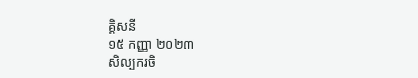គ្គិសនី
១៥ កញ្ញា ២០២៣
សិល្បករចិ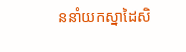ននាំយកស្នាដៃសិ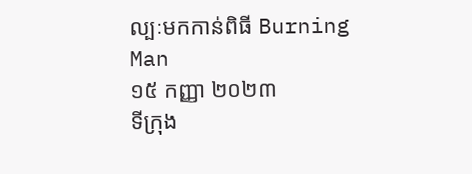ល្បៈមកកាន់ពិធី Burning Man
១៥ កញ្ញា ២០២៣
ទីក្រុង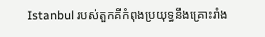Istanbul របស់តួកគីកំពុងប្រយុទ្ធនឹងគ្រោះរាំង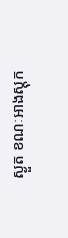ស្ងួត ខណៈអាងស្តុក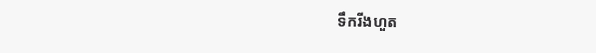ទឹករីងហួត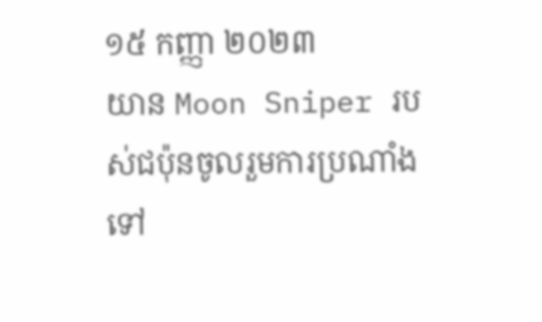១៥ កញ្ញា ២០២៣
យាន Moon Sniper របស់ជប៉ុនចូលរួមការប្រណាំងទៅ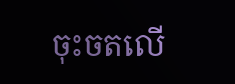ចុះចតលើ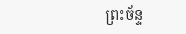ព្រះច័ន្ទ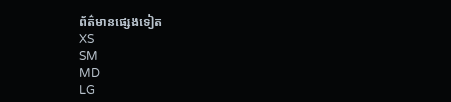ព័ត៌មានផ្សេងទៀត
XS
SM
MD
LG